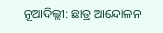ନୂଆଦିଲ୍ଲୀ: ଛାତ୍ର ଆନ୍ଦୋଳନ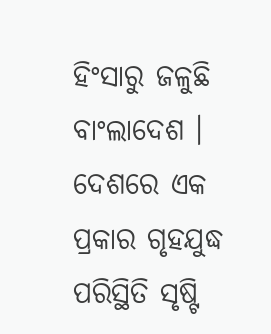ହିଂସାରୁ ଜଳୁଛି ବାଂଲାଦେଶ । ଦେଶରେ ଏକ ପ୍ରକାର ଗୃହଯୁଦ୍ଧ ପରିସ୍ଥିତି ସୃଷ୍ଟି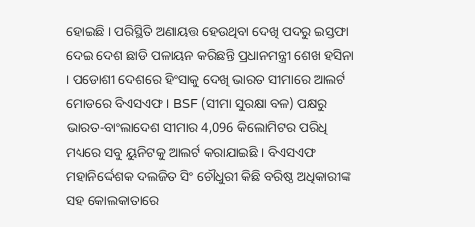ହୋଇଛି । ପରିସ୍ଥିତି ଅଣାୟତ୍ତ ହେଉଥିବା ଦେଖି ପଦରୁ ଇସ୍ତଫା ଦେଇ ଦେଶ ଛାଡି ପଳାୟନ କରିଛନ୍ତି ପ୍ରଧାନମନ୍ତ୍ରୀ ଶେଖ ହସିନା । ପଡୋଶୀ ଦେଶରେ ହିଂସାକୁ ଦେଖି ଭାରତ ସୀମାରେ ଆଲର୍ଟ ମୋଡରେ ବିଏସଏଫ । BSF (ସୀମା ସୁରକ୍ଷା ବଳ) ପକ୍ଷରୁ ଭାରତ-ବାଂଲାଦେଶ ସୀମାର 4,096 କିଲୋମିଟର ପରିଧି ମଧ୍ୟରେ ସବୁ ୟୁନିଟକୁ ଆଲର୍ଟ କରାଯାଇଛି । ବିଏସଏଫ ମହାନିର୍ଦ୍ଦେଶକ ଦଲଜିତ ସିଂ ଚୌଧୁରୀ କିଛି ବରିଷ୍ଠ ଅଧିକାରୀଙ୍କ ସହ କୋଲକାତାରେ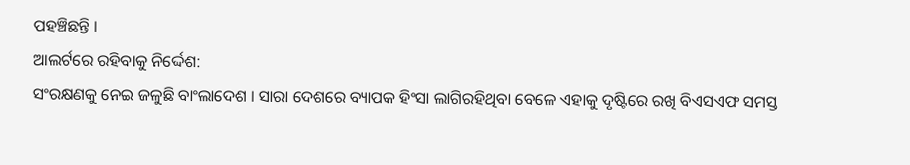ପହଞ୍ଚିଛନ୍ତି ।
ଆଲର୍ଟରେ ରହିବାକୁ ନିର୍ଦ୍ଦେଶ:
ସଂରକ୍ଷଣକୁ ନେଇ ଜଳୁଛି ବାଂଲାଦେଶ । ସାରା ଦେଶରେ ବ୍ୟାପକ ହିଂସା ଲାଗିରହିଥିବା ବେଳେ ଏହାକୁ ଦୃଷ୍ଟିରେ ରଖି ବିଏସଏଫ ସମସ୍ତ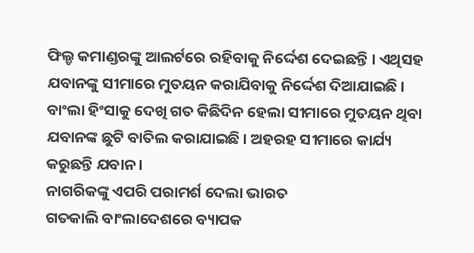ଫିଲ୍ଡ କମାଣ୍ଡରଙ୍କୁ ଆଲର୍ଟରେ ରହିବାକୁ ନିର୍ଦ୍ଦେଶ ଦେଇଛନ୍ତି । ଏଥିସହ ଯବାନଙ୍କୁ ସୀମାରେ ମୁତୟନ କରାଯିବାକୁ ନିର୍ଦ୍ଦେଶ ଦିଆଯାଇଛି । ବାଂଲା ହିଂସାକୁ ଦେଖି ଗତ କିଛିଦିନ ହେଲା ସୀମାରେ ମୁତୟନ ଥିବା ଯବାନଙ୍କ ଛୁଟି ବାତିଲ କରାଯାଇଛି । ଅହରହ ସୀମାରେ କାର୍ଯ୍ୟ କରୁଛନ୍ତି ଯବାନ ।
ନାଗରିକଙ୍କୁ ଏପରି ପରାମର୍ଶ ଦେଲା ଭାରତ
ଗତକାଲି ବାଂଲାଦେଶରେ ବ୍ୟାପକ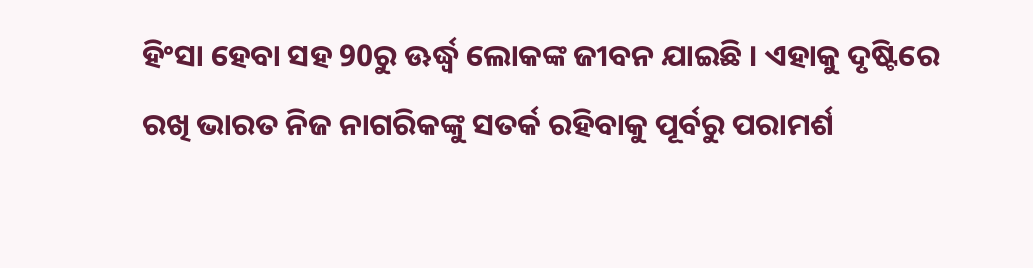ହିଂସା ହେବା ସହ 90ରୁ ଊର୍ଦ୍ଧ୍ବ ଲୋକଙ୍କ ଜୀବନ ଯାଇଛି । ଏହାକୁ ଦୃଷ୍ଟିରେ ରଖି ଭାରତ ନିଜ ନାଗରିକଙ୍କୁ ସତର୍କ ରହିବାକୁ ପୂର୍ବରୁ ପରାମର୍ଶ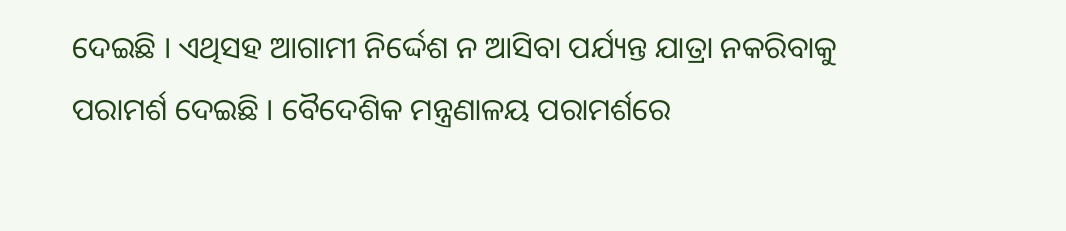ଦେଇଛି । ଏଥିସହ ଆଗାମୀ ନିର୍ଦ୍ଦେଶ ନ ଆସିବା ପର୍ଯ୍ୟନ୍ତ ଯାତ୍ରା ନକରିବାକୁ ପରାମର୍ଶ ଦେଇଛି । ବୈଦେଶିକ ମନ୍ତ୍ରଣାଳୟ ପରାମର୍ଶରେ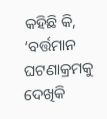କହିଛି କି, ‘ବର୍ତ୍ତମାନ ଘଟଣାକ୍ରମକୁ ଦେଖିକି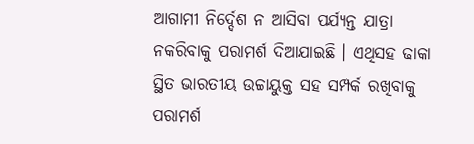ଆଗାମୀ ନିର୍ଦ୍ଦେଶ ନ ଆସିବା ପର୍ଯ୍ୟନ୍ତ ଯାତ୍ରା ନକରିବାକୁ ପରାମର୍ଶ ଦିଆଯାଇଛି । ଏଥିସହ ଢାକା ସ୍ଥିତ ଭାରତୀୟ ଉଚ୍ଚାୟୁକ୍ତ ସହ ସମ୍ପର୍କ ରଖିବାକୁ ପରାମର୍ଶ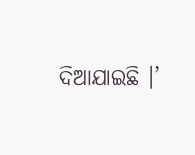ଦିଆଯାଇଛି ।’